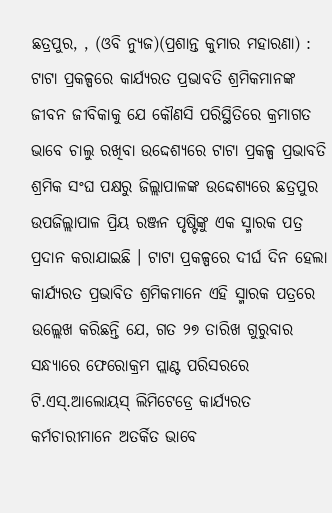ଛତ୍ରପୁର, , (ଓବି ନ୍ୟୁଜ)(ପ୍ରଶାନ୍ତ କୁମାର ମହାରଣା) : ଟାଟା ପ୍ରକଳ୍ପରେ କାର୍ଯ୍ୟରତ ପ୍ରଭାବତି ଶ୍ରମିକମାନଙ୍କ ଜୀବନ ଜୀବିକାକୁ ଯେ କୌଣସି ପରିସ୍ଥିତିରେ କ୍ରମାଗତ ଭାବେ ଚାଲୁ ରଖିବା ଉଦ୍ଦେଶ୍ୟରେ ଟାଟା ପ୍ରକଳ୍ପ ପ୍ରଭାବତି ଶ୍ରମିକ ସଂଘ ପକ୍ଷରୁ ଜିଲ୍ଲାପାଳଙ୍କ ଉଦ୍ଦେଶ୍ୟରେ ଛତ୍ରପୁର ଉପଜିଲ୍ଲାପାଳ ପ୍ରିୟ ରଞ୍ଜନ ପୃଷ୍ଟିଙ୍କୁ ଏକ ସ୍ମାରକ ପତ୍ର ପ୍ରଦାନ କରାଯାଇଛି । ଟାଟା ପ୍ରକଳ୍ପରେ ଦୀର୍ଘ ଦିନ ହେଲା କାର୍ଯ୍ୟରତ ପ୍ରଭାବିତ ଶ୍ରମିକମାନେ ଏହି ସ୍ମାରକ ପତ୍ରରେ ଉଲ୍ଲେଖ କରିଛନ୍ତି ଯେ, ଗତ ୨୭ ତାରିଖ ଗୁରୁବାର ସନ୍ଧ୍ୟାରେ ଫେରୋକ୍ରମ ପ୍ଲାଣ୍ଟ ପରିସରରେ ଟି.ଏସ୍.ଆଲୋୟସ୍ ଲିମିଟେଡ୍ରେ କାର୍ଯ୍ୟରତ କର୍ମଚାରୀମାନେ ଅତର୍କିତ ଭାବେ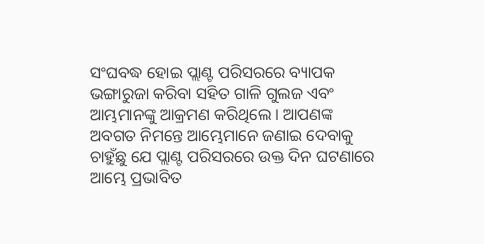ସଂଘବଦ୍ଧ ହୋଇ ପ୍ଲାଣ୍ଟ ପରିସରରେ ବ୍ୟାପକ ଭଙ୍ଗାରୁଜା କରିବା ସହିତ ଗାଳି ଗୁଲଜ ଏବଂ ଆମ୍ଭମାନଙ୍କୁ ଆକ୍ରମଣ କରିଥିଲେ । ଆପଣଙ୍କ ଅବଗତ ନିମନ୍ତେ ଆମ୍ଭେମାନେ ଜଣାଇ ଦେବାକୁ ଚାହୁଁଛୁ ଯେ ପ୍ଲାଣ୍ଟ ପରିସରରେ ଉକ୍ତ ଦିନ ଘଟଣାରେ ଆମ୍ଭେ ପ୍ରଭାବିତ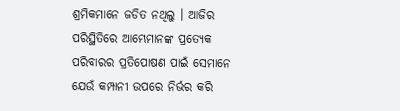ଶ୍ରମିକମାନେ ଜଡିତ ନଥିଲୁ । ଆଜିର ପରିସ୍ଥିତିରେ ଆମ୍ଭେମାନଙ୍କ ପ୍ରତ୍ୟେକ ପରିବାରର ପ୍ରତିପୋଷଣ ପାଇଁ ସେମାନେ ଯେଉଁ କମ୍ପାନୀ ଉପରେ ନିର୍ଭର କରି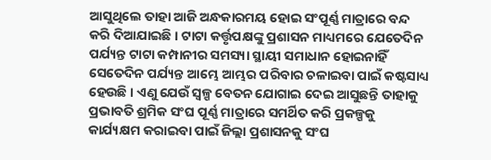ଆସୁଥିଲେ ତାହା ଆଜି ଅନ୍ଧକାରମୟ ହୋଇ ସଂପୂର୍ଣ୍ଣ ମାତ୍ରାରେ ବନ୍ଦ କରି ଦିଆଯାଇଛି । ଟାଟା କର୍ତ୍ତୃପକ୍ଷଙ୍କୁ ପ୍ରଶାସନ ମାଧ୍ୟମରେ ଯେତେଦିନ ପର୍ଯ୍ୟନ୍ତ ଟାଟା କମ୍ପାନୀର ସମସ୍ୟା ସ୍ଥାୟୀ ସମାଧାନ ହୋଇନାହିଁ ସେତେଦିନ ପର୍ଯ୍ୟନ୍ତ ଆମ୍ଭେ ଆମ୍ଭର ପରିବାର ଚଳାଇବା ପାଇଁ କଷ୍ଟସାଧ୍ୟ ହେଉଛି । ଏଣୁ ଯେଉଁ ସ୍ୱଳ୍ପ ବେତନ ଯୋଗାଇ ଦେଇ ଆସୁଛନ୍ତି ତାହାକୁ ପ୍ରଭାବତି ଶ୍ରମିକ ସଂଘ ପୂର୍ଣ୍ଣ ମାତ୍ରାରେ ସମର୍ଥିତ କରି ପ୍ରକଳ୍ପକୁ କାର୍ଯ୍ୟକ୍ଷମ କରାଇବା ପାଇଁ ଜିଲ୍ଲା ପ୍ରଶାସନକୁ ସଂଘ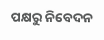ପକ୍ଷରୁ ନିବେଦନ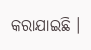କରାଯାଇଛି ।